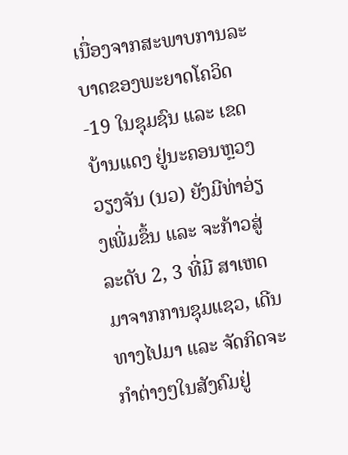ເນື່ອງຈາກສະພາບການລະບາດຂອງພະຍາດໂຄວິດ-19 ໃນຊຸມຊົນ ແລະ ເຂດບ້ານແດງ ຢູ່ນະຄອນຫຼວງວຽງຈັນ (ນວ) ຍັງມີທ່າອ່ຽງເພີ່ມຂຶ້ນ ແລະ ຈະກ້າວສູ່ລະດັບ 2, 3 ທີ່ມີ ສາເຫດມາຈາກການຊຸມແຊວ, ເດີນທາງໄປມາ ແລະ ຈັດກິດຈະກຳຕ່າງໆໃນສັງຄົມຢູ່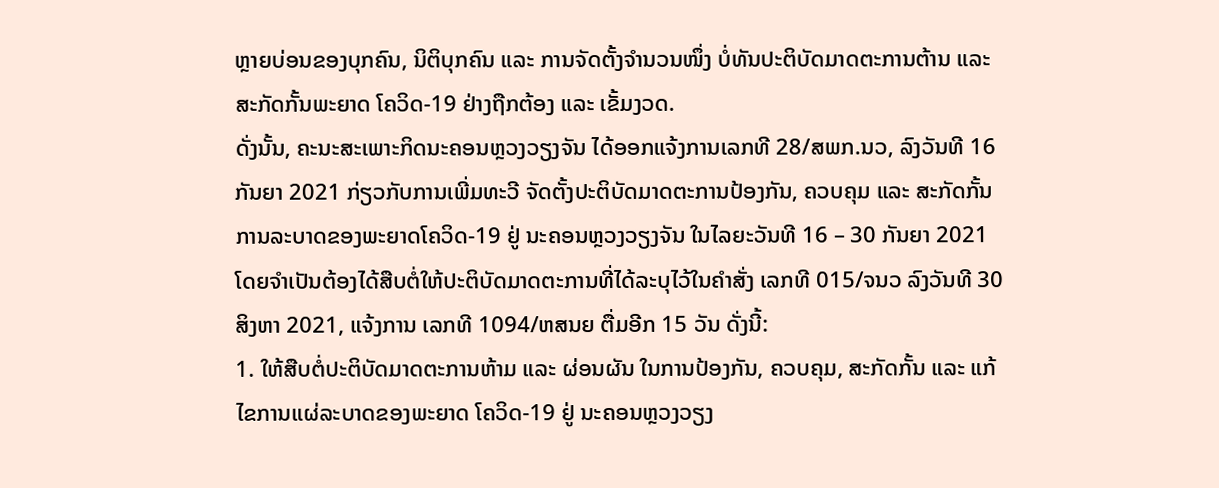ຫຼາຍບ່ອນຂອງບຸກຄົນ, ນິຕິບຸກຄົນ ແລະ ການຈັດຕັ້ງຈຳນວນໜຶ່ງ ບໍ່ທັນປະຕິບັດມາດຕະການຕ້ານ ແລະ ສະກັດກັ້ນພະຍາດ ໂຄວິດ-19 ຢ່າງຖືກຕ້ອງ ແລະ ເຂັ້ມງວດ.
ດັ່ງນັ້ນ, ຄະນະສະເພາະກິດນະຄອນຫຼວງວຽງຈັນ ໄດ້ອອກແຈ້ງການເລກທີ 28/ສພກ.ນວ, ລົງວັນທີ 16 ກັນຍາ 2021 ກ່ຽວກັບການເພີ່ມທະວີ ຈັດຕັ້ງປະຕິບັດມາດຕະການປ້ອງກັນ, ຄວບຄຸມ ແລະ ສະກັດກັ້ນການລະບາດຂອງພະຍາດໂຄວິດ-19 ຢູ່ ນະຄອນຫຼວງວຽງຈັນ ໃນໄລຍະວັນທີ 16 – 30 ກັນຍາ 2021 ໂດຍຈຳເປັນຕ້ອງໄດ້ສືບຕໍ່ໃຫ້ປະຕິບັດມາດຕະການທີ່ໄດ້ລະບຸໄວ້ໃນຄຳສັ່ງ ເລກທີ 015/ຈນວ ລົງວັນທີ 30 ສິງຫາ 2021, ແຈ້ງການ ເລກທີ 1094/ຫສນຍ ຕື່ມອີກ 15 ວັນ ດັ່ງນີ້:
1. ໃຫ້ສືບຕໍ່ປະຕິບັດມາດຕະການຫ້າມ ແລະ ຜ່ອນຜັນ ໃນການປ້ອງກັນ, ຄວບຄຸມ, ສະກັດກັ້ນ ແລະ ແກ້ໄຂການແຜ່ລະບາດຂອງພະຍາດ ໂຄວິດ-19 ຢູ່ ນະຄອນຫຼວງວຽງ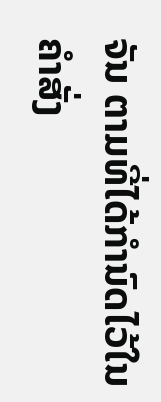ຈັນ ຕາມທີ່ໄດ້ກຳນົດໄວ້ໃນ ຄຳສັ່ງ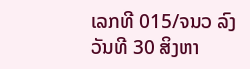ເລກທີ 015/ຈນວ ລົງວັນທີ 30 ສິງຫາ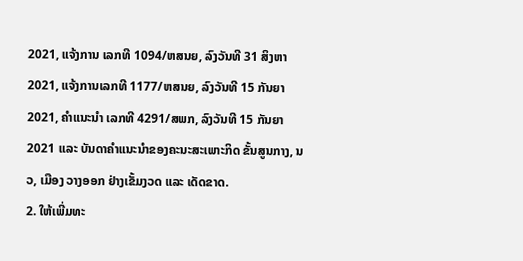2021, ແຈ້ງການ ເລກທີ 1094/ຫສນຍ, ລົງວັນທີ 31 ສິງຫາ 2021, ແຈ້ງການເລກທີ 1177/ຫສນຍ, ລົງວັນທີ 15 ກັນຍາ 2021, ຄຳແນະນຳ ເລກທີ 4291/ສພກ, ລົງວັນທີ 15 ກັນຍາ 2021 ແລະ ບັນດາຄຳແນະນຳຂອງຄະນະສະເພາະກິດ ຂັ້ນສູນກາງ, ນວ, ເມືອງ ວາງອອກ ຢ່າງເຂັ້ມງວດ ແລະ ເດັດຂາດ.
2. ໃຫ້ເພີ່ມທະ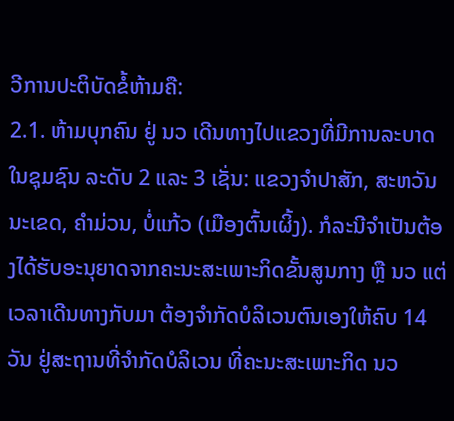ວີການປະຕິບັດຂໍ້ຫ້າມຄື:
2.1. ຫ້າມບຸກຄົນ ຢູ່ ນວ ເດີນທາງໄປແຂວງທີ່ມີການລະບາດໃນຊຸມຊົນ ລະດັບ 2 ແລະ 3 ເຊັ່ນ: ແຂວງຈຳປາສັກ, ສະຫວັນນະເຂດ, ຄຳມ່ວນ, ບໍ່ແກ້ວ (ເມືອງຕົ້ນເຜິ້ງ). ກໍລະນີຈຳເປັນຕ້ອງໄດ້ຮັບອະນຸຍາດຈາກຄະນະສະເພາະກິດຂັ້ນສູນກາງ ຫຼື ນວ ແຕ່ເວລາເດີນທາງກັບມາ ຕ້ອງຈຳກັດບໍລິເວນຕົນເອງໃຫ້ຄົບ 14 ວັນ ຢູ່ສະຖານທີ່ຈຳກັດບໍລິເວນ ທີ່ຄະນະສະເພາະກິດ ນວ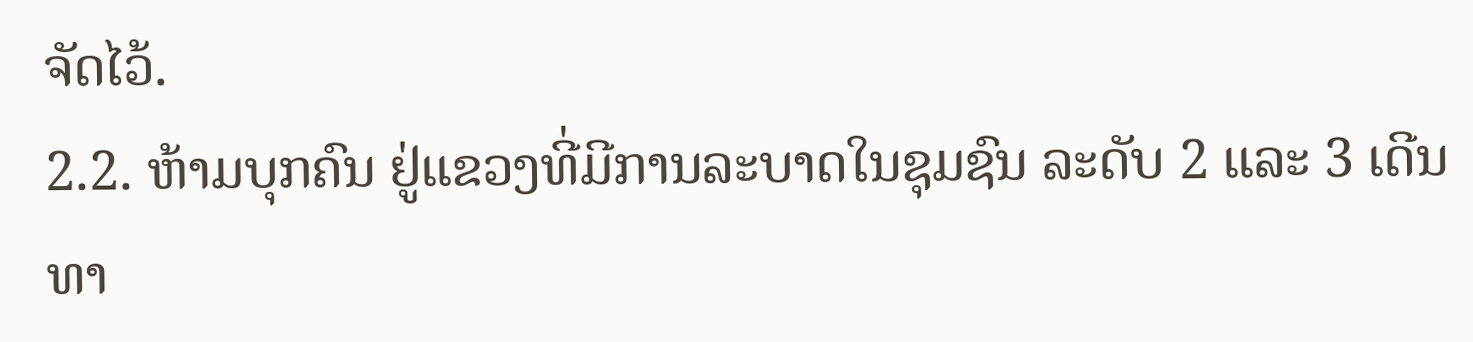ຈັດໄວ້.
2.2. ຫ້າມບຸກຄົນ ຢູ່ແຂວງທີ່ມີການລະບາດໃນຊຸມຊົນ ລະດັບ 2 ແລະ 3 ເດີນທາ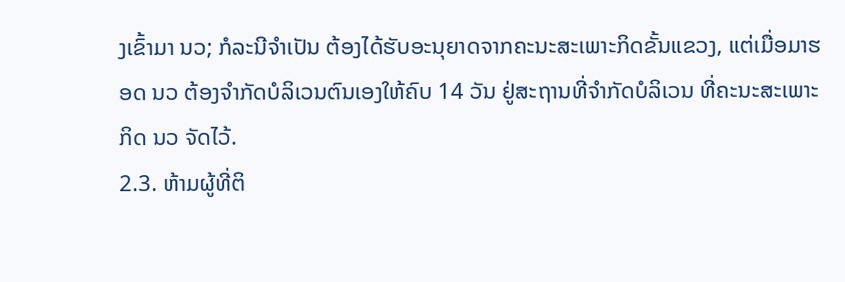ງເຂົ້າມາ ນວ; ກໍລະນີຈຳເປັນ ຕ້ອງໄດ້ຮັບອະນຸຍາດຈາກຄະນະສະເພາະກິດຂັ້ນແຂວງ, ແຕ່ເມື່ອມາຮອດ ນວ ຕ້ອງຈຳກັດບໍລິເວນຕົນເອງໃຫ້ຄົບ 14 ວັນ ຢູ່ສະຖານທີ່ຈຳກັດບໍລິເວນ ທີ່ຄະນະສະເພາະກິດ ນວ ຈັດໄວ້.
2.3. ຫ້າມຜູ້ທີ່ຕິ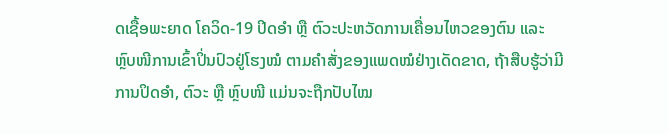ດເຊື້ອພະຍາດ ໂຄວິດ-19 ປິດອຳ ຫຼື ຕົວະປະຫວັດການເຄື່ອນໄຫວຂອງຕົນ ແລະ ຫຼົບໜີການເຂົ້າປິ່ນປົວຢູ່ໂຮງໝໍ ຕາມຄຳສັ່ງຂອງແພດໝໍຢ່າງເດັດຂາດ, ຖ້າສືບຮູ້ວ່າມີການປິດອຳ, ຕົວະ ຫຼື ຫຼົບໜີ ແມ່ນຈະຖືກປັບໄໝ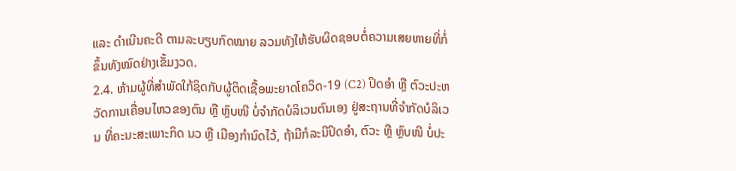ແລະ ດຳເນີນຄະດີ ຕາມລະບຽບກົດໝາຍ ລວມທັງໃຫ້ຮັບຜິດຊອບຕໍ່ຄວາມເສຍຫາຍທີ່ກໍ່ຂຶ້ນທັງໝົດຢ່າງເຂັ້ມງວດ.
2.4. ຫ້າມຜູ້ທີ່ສຳພັດໃກ້ຊິດກັບຜູ້ຕິດເຊື້ອພະຍາດໂຄວິດ-19 (C2) ປິດອຳ ຫຼື ຕົວະປະຫວັດການເຄື່ອນໄຫວຂອງຕົນ ຫຼື ຫຼົບໜີ ບໍ່ຈຳກັດບໍລິເວນຕົນເອງ ຢູ່ສະຖານທີ່ຈຳກັດບໍລິເວນ ທີ່ຄະນະສະເພາະກິດ ນວ ຫຼື ເມືອງກຳນົດໄວ້, ຖ້າມີກໍລະນີປິດອຳ, ຕົວະ ຫຼື ຫຼົບໜີ ບໍ່ປະ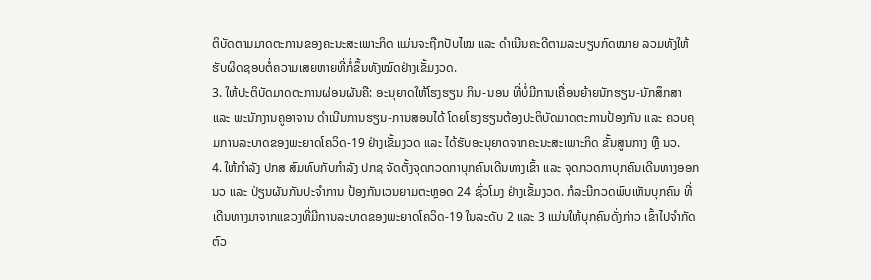ຕິບັດຕາມມາດຕະການຂອງຄະນະສະເພາະກິດ ແມ່ນຈະຖືກປັບໄໝ ແລະ ດຳເນີນຄະດີຕາມລະບຽບກົດໝາຍ ລວມທັງໃຫ້ຮັບຜິດຊອບຕໍ່ຄວາມເສຍຫາຍທີ່ກໍ່ຂຶ້ນທັງໝົດຢ່າງເຂັ້ມງວດ.
3. ໃຫ້ປະຕິບັດມາດຕະການຜ່ອນຜັນຄື: ອະນຸຍາດໃຫ້ໂຮງຮຽນ ກິນ-ນອນ ທີ່ບໍ່ມີການເຄື່ອນຍ້າຍນັກຮຽນ-ນັກສຶກສາ ແລະ ພະນັກງານຄູອາຈານ ດຳເນີນການຮຽນ-ການສອນໄດ້ ໂດຍໂຮງຮຽນຕ້ອງປະຕິບັດມາດຕະການປ້ອງກັນ ແລະ ຄວບຄຸມການລະບາດຂອງພະຍາດໂຄວິດ-19 ຢ່າງເຂັ້ມງວດ ແລະ ໄດ້ຮັບອະນຸຍາດຈາກຄະນະສະເພາະກິດ ຂັ້ນສູນກາງ ຫຼື ນວ.
4. ໃຫ້ກຳລັງ ປກສ ສົມທົບກັບກຳລັງ ປກຊ ຈັດຕັ້ງຈຸດກວດກາບຸກຄົນເດີນທາງເຂົ້າ ແລະ ຈຸດກວດກາບຸກຄົນເດີນທາງອອກ ນວ ແລະ ປ່ຽນຜັນກັນປະຈຳການ ປ້ອງກັນເວນຍາມຕະຫຼອດ 24 ຊົ່ວໂມງ ຢ່າງເຂັ້ມງວດ. ກໍລະນີກວດພົບເຫັນບຸກຄົນ ທີ່ເດີນທາງມາຈາກແຂວງທີ່ມີການລະບາດຂອງພະຍາດໂຄວິດ-19 ໃນລະດັບ 2 ແລະ 3 ແມ່ນໃຫ້ບຸກຄົນດັ່ງກ່າວ ເຂົ້າໄປຈຳກັດຕົວ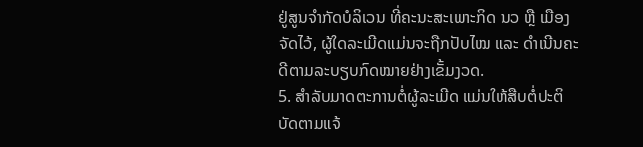ຢູ່ສູນຈຳກັດບໍລິເວນ ທີ່ຄະນະສະເພາະກິດ ນວ ຫຼື ເມືອງ ຈັດໄວ້, ຜູ້ໃດລະເມີດແມ່ນຈະຖືກປັບໄໝ ແລະ ດຳເນີນຄະດີຕາມລະບຽບກົດໝາຍຢ່າງເຂັ້ມງວດ.
5. ສຳລັບມາດຕະການຕໍ່ຜູ້ລະເມີດ ແມ່ນໃຫ້ສືບຕໍ່ປະຕິບັດຕາມແຈ້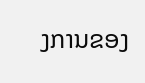ງການຂອງ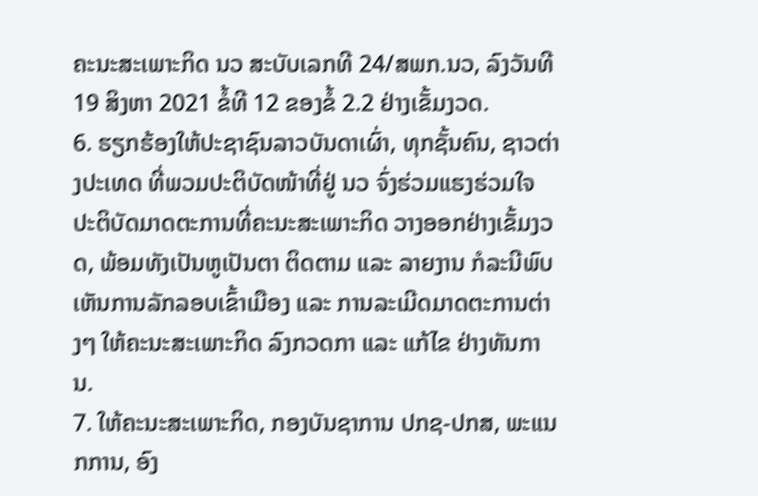ຄະນະສະເພາະກິດ ນວ ສະບັບເລກທີ 24/ສພກ.ນວ, ລົງວັນທີ 19 ສິງຫາ 2021 ຂໍ້ທີ 12 ຂອງຂໍ້ 2.2 ຢ່າງເຂັ້ມງວດ.
6. ຮຽກຮ້ອງໃຫ້ປະຊາຊົນລາວບັນດາເຜົ່າ, ທຸກຊັ້ນຄົນ, ຊາວຕ່າງປະເທດ ທີ່ພວມປະຕິບັດໜ້າທີ່ຢູ່ ນວ ຈົ່ງຮ່ວມແຮງຮ່ວມໃຈ ປະຕິບັດມາດຕະການທີ່ຄະນະສະເພາະກິດ ວາງອອກຢ່າງເຂັ້ມງວດ, ພ້ອມທັງເປັນຫູເປັນຕາ ຕິດຕາມ ແລະ ລາຍງານ ກໍລະນີພົບເຫັນການລັກລອບເຂົ້າເມືອງ ແລະ ການລະເມີດມາດຕະການຕ່າງໆ ໃຫ້ຄະນະສະເພາະກິດ ລົງກວດກາ ແລະ ແກ້ໄຂ ຢ່າງທັນການ.
7. ໃຫ້ຄະນະສະເພາະກິດ, ກອງບັນຊາການ ປກຊ-ປກສ, ພະແນກການ, ອົງ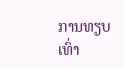ການທຽບເທົ່າ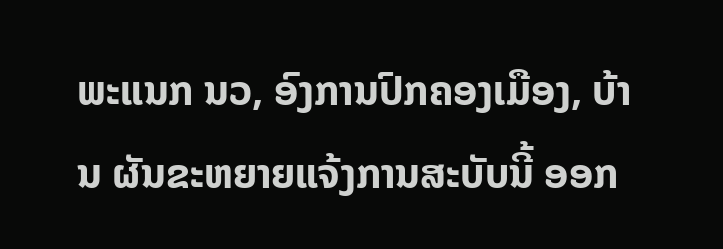ພະແນກ ນວ, ອົງການປົກຄອງເມືອງ, ບ້ານ ຜັນຂະຫຍາຍແຈ້ງການສະບັບນີ້ ອອກ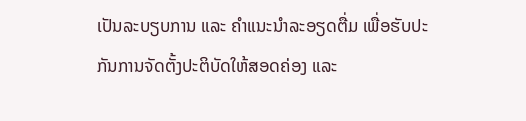ເປັນລະບຽບການ ແລະ ຄຳແນະນຳລະອຽດຕື່ມ ເພື່ອຮັບປະກັນການຈັດຕັ້ງປະຕິບັດໃຫ້ສອດຄ່ອງ ແລະ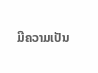ມີຄວາມເປັນ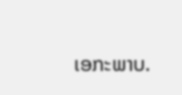ເອກະພາບ.